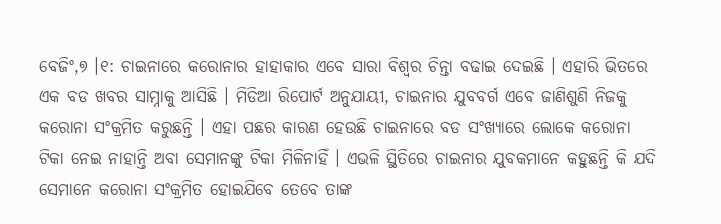ବେଜିଂ,୭ ।୧: ଚାଇନାରେ କରୋନାର ହାହାକାର ଏବେ ସାରା ବିଶ୍ୱର ଚିନ୍ତା ବଢାଇ ଦେଇଛି । ଏହାରି ଭିତରେ ଏକ ବଡ ଖବର ସାମ୍ନାକୁ ଆସିଛି । ମିଡିଆ ରିପୋର୍ଟ ଅନୁଯାୟୀ, ଚାଇନାର ଯୁବବର୍ଗ ଏବେ ଜାଣିଶୁଣି ନିଜକୁ କରୋନା ସଂକ୍ରମିତ କରୁଛନ୍ତି । ଏହା ପଛର କାରଣ ହେଉଛି ଚାଇନାରେ ବଡ ସଂଖ୍ୟାରେ ଲୋକେ କରୋନା ଟିକା ନେଇ ନାହାନ୍ତି ଅବା ସେମାନଙ୍କୁ ଟିକା ମିଳିନାହିଁ । ଏଭଳି ସ୍ଥିତିରେ ଚାଇନାର ଯୁବକମାନେ କହୁଛନ୍ତି କି ଯଦି ସେମାନେ କରୋନା ସଂକ୍ରମିତ ହୋଇଯିବେ ତେବେ ତାଙ୍କ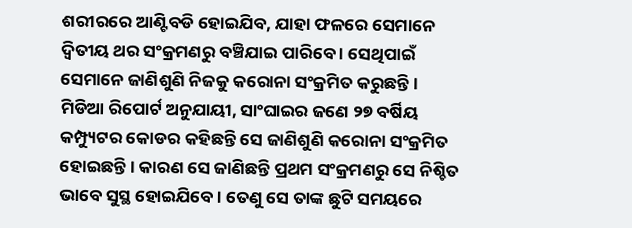ଶରୀରରେ ଆଣ୍ଟିବଡି ହୋଇଯିବ, ଯାହା ଫଳରେ ସେମାନେ ଦ୍ୱିତୀୟ ଥର ସଂକ୍ରମଣରୁ ବଞ୍ଚିଯାଇ ପାରିବେ । ସେଥିପାଇଁ ସେମାନେ ଜାଣିଶୁଣି ନିଜକୁ କରୋନା ସଂକ୍ରମିତ କରୁଛନ୍ତି ।
ମିଡିଆ ରିପୋର୍ଟ ଅନୁଯାୟୀ, ସାଂଘାଇର ଜଣେ ୨୭ ବର୍ଷିୟ କମ୍ପ୍ୟୁଟର କୋଡର କହିଛନ୍ତି ସେ ଜାଣିଶୁଣି କରୋନା ସଂକ୍ରମିତ ହୋଇଛନ୍ତି । କାରଣ ସେ ଜାଣିଛନ୍ତି ପ୍ରଥମ ସଂକ୍ରମଣରୁ ସେ ନିଶ୍ଚିତ ଭାବେ ସୁସ୍ଥ ହୋଇଯିବେ । ତେଣୁ ସେ ତାଙ୍କ ଛୁଟି ସମୟରେ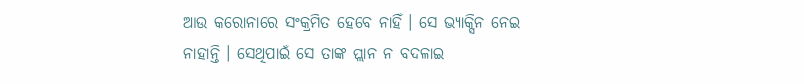ଆଉ କରୋନାରେ ସଂକ୍ରମିତ ହେବେ ନାହିଁ । ସେ ଭ୍ୟାକ୍ସିନ ନେଇ ନାହାନ୍ତି । ସେଥିପାଇଁ ସେ ତାଙ୍କ ପ୍ଲାନ ନ ବଦଳାଇ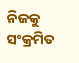ନିଜକୁ ସଂକ୍ରମିତ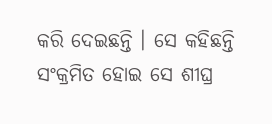କରି ଦେଇଛନ୍ତି । ସେ କହିଛନ୍ତି ସଂକ୍ରମିତ ହୋଇ ସେ ଶୀଘ୍ର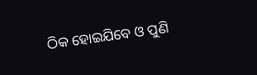ଠିକ ହୋଇଯିବେ ଓ ପୁଣି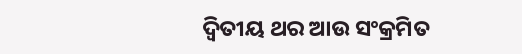ଦ୍ୱିତୀୟ ଥର ଆଉ ସଂକ୍ରମିତ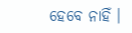ହେବେ ନାହିଁ ।